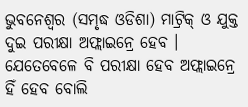ଭୁବନେଶ୍ୱର (ସମୃଦ୍ଧ ଓଡିଶା) ମାଟ୍ରିକ୍ ଓ ଯୁକ୍ତ ଦୁଇ ପରୀକ୍ଷା ଅଫ୍ଲାଇନ୍ରେ ହେବ । ଯେତେବେଳେ ବି ପରୀକ୍ଷା ହେବ ଅଫ୍ଲାଇନ୍ରେ ହିଁ ହେବ ବୋଲି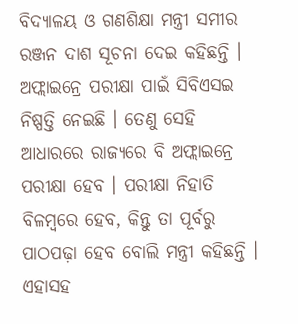ବିଦ୍ୟାଳୟ ଓ ଗଣଶିକ୍ଷା ମନ୍ତ୍ରୀ ସମୀର ରଞ୍ଜନ ଦାଶ ସୂଚନା ଦେଇ କହିଛନ୍ତି । ଅଫ୍ଲାଇନ୍ରେ ପରୀକ୍ଷା ପାଇଁ ସିବିଏସଇ ନିଷ୍ପତ୍ତି ନେଇଛି । ତେଣୁ ସେହି ଆଧାରରେ ରାଜ୍ୟରେ ବି ଅଫ୍ଲାଇନ୍ରେ ପରୀକ୍ଷା ହେବ । ପରୀକ୍ଷା ନିହାତି ବିଳମ୍ବରେ ହେବ, କିନ୍ତୁ ତା ପୂର୍ବରୁ ପାଠପଢ଼ା ହେବ ବୋଲି ମନ୍ତ୍ରୀ କହିଛନ୍ତି । ଏହାସହ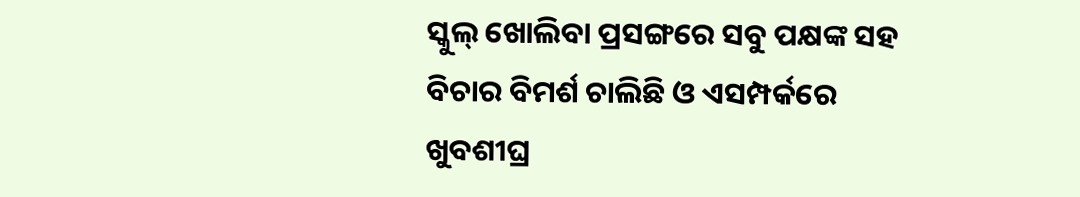ସ୍କୁଲ୍ ଖୋଲିବା ପ୍ରସଙ୍ଗରେ ସବୁ ପକ୍ଷଙ୍କ ସହ ବିଚାର ବିମର୍ଶ ଚାଲିଛି ଓ ଏସମ୍ପର୍କରେ ଖୁବଶୀଘ୍ର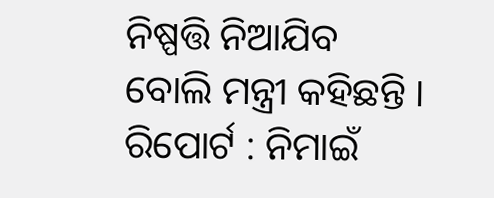ନିଷ୍ପତ୍ତି ନିଆଯିବ ବୋଲି ମନ୍ତ୍ରୀ କହିଛନ୍ତି ।
ରିପୋର୍ଟ : ନିମାଇଁ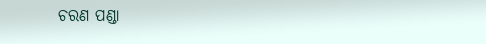ଚରଣ ପଣ୍ଡା